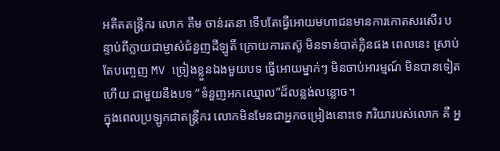អតីតតន្ត្រីករ លោក គឹម ចាន់រតនា ទើបតែធ្វើអោយមហាជនមានការកោតសរសើរ បន្ទាប់ពីក្លាយជាម្ចាស់ជំនួញដីឡូតិ៍ ក្រោយការតស៊ូ មិនទាន់បាត់ក្លិនផង ពេលនេះ ស្រាប់តែបញ្ចេញ MV ច្រៀងខ្លួនឯងមួយបទ ធ្វើអោយម្នាក់ៗ មិនចាប់អារម្មណ៍ មិនបានទៀតហើយ ជាមួយនឹងបទ “ទំនួញអកឈ្មោល”ដ៏លន្លង់លន្លោច។
ក្នុងពេលប្រឡូកជាតន្ត្រីករ លោកមិនមែនជាអ្នកចម្រៀងនោះទេ ភរិយារបស់លោក គឺ អ្ន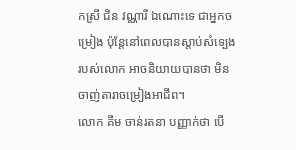កស្រី ជិន វណ្ណារី ឯណោះទេ ជាអ្នកចម្រៀង ប៉ុន្តែនៅពេលបានស្ដាប់សំទ្បេង របស់លោក អាចនិយាយបានថា មិនចាញ់តារាចម្រៀងអាជីព។
លោក គឹម ចាន់រតនា បញ្ញាក់ថា បើ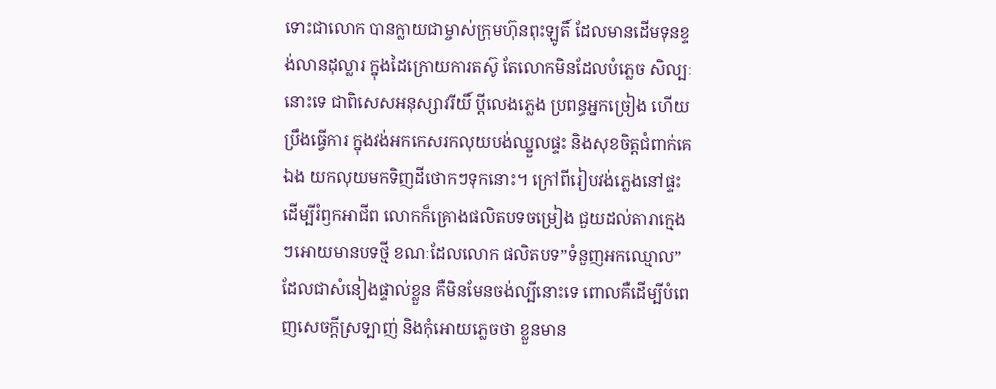ទោះជាលោក បានក្លាយជាម្ចាស់ក្រុមហ៊ុនពុះឡូតិ៍ ដែលមានដើមទុនខ្ទង់លានដុល្លារ ក្នុងដៃក្រោយការតស៊ូ តែលោកមិនដែលបំភ្លេច សិល្បៈនោះទេ ជាពិសេសអនុស្សាវរីយិ៍ ប្ដីលេងភ្លេង ប្រពន្ធអ្នកច្រៀង ហើយប្រឹងធ្វើការ ក្នុងវង់អកកេសរកលុយបង់ឈ្នួលផ្ទះ និងសុខចិត្តជំពាក់គេឯង យកលុយមកទិញដីថោកៗទុកនោះ។ ក្រៅពីរៀបវង់ភ្លេងនៅផ្ទះដើម្បីរំឭកអាជីព លោកក៏គ្រោងផលិតបទចម្រៀង ជួយដល់តារាក្មេងៗអោយមានបទថ្មី ខណៈដែលលោក ផលិតបទ”ទំនួញអកឈ្មោល” ដែលជាសំនៀងផ្ទាល់ខ្លួន គឺមិនមែនចង់ល្បីនោះទេ ពោលគឺដើម្បីបំពេញសេចក្ដីស្រទ្បាញ់ និងកុំអោយភ្លេចថា ខ្លួនមាន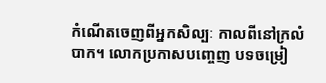កំណើតចេញពីអ្នកសិល្បៈ កាលពីនៅក្រលំបាក។ លោកប្រកាសបញ្ចេញ បទចម្រៀ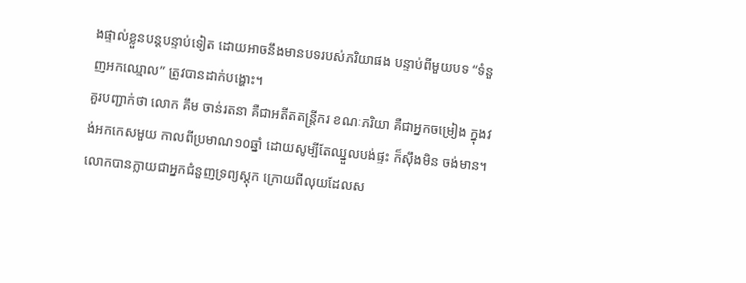ងផ្ទាល់ខ្លួនបន្តបន្ទាប់ទៀត ដោយអាចនឹងមានបទរបស់ភរិយាផង បន្ទាប់ពីមួយបទ “ទំនួញអកឈ្មោល” ត្រូវបានដាក់បង្ហោះ។
គួរបញ្ជាក់ថា លោក គឹម ចាន់រតនា គឺជាអតីតតន្ត្រីករ ខណៈភរិយា គឺជាអ្នកចម្រៀង ក្នុងវង់អកកេសមួយ កាលពីប្រមាណ១០ឆ្នាំ ដោយសូម្បីតែឈ្នួលបង់ផ្ទះ ក៏ស៊ឹងមិន ចង់មាន។ លោកបានក្លាយជាអ្នកជំនួញទ្រព្យស្ដុក ក្រោយពីលុយដែលស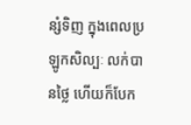ន្សំទិញ ក្នុងពេលប្រឡូកសិល្បៈ លក់បានថ្លៃ ហើយក៏បែក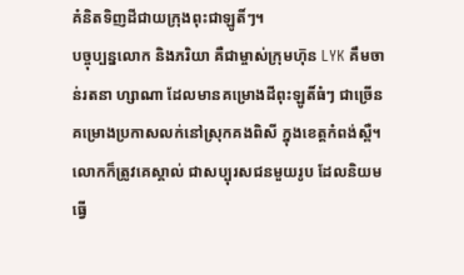គំនិតទិញដីជាយក្រុងពុះជាឡូតិ៍ៗ។
បច្ចុប្បន្នលោក និងភរិយា គឺជាម្ចាស់ក្រុមហ៑ុន LYK គឹមចាន់រតនា ហ្សាណា ដែលមានគម្រោងដីពុះឡូតិ៍ធំៗ ជាច្រើនគម្រោងប្រកាសលក់នៅស្រុកគងពិសី ក្នុងខេត្តកំពង់ស្ពឺ។ លោកក៏ត្រូវគេស្គាល់ ជាសប្បុរសជនមួយរូប ដែលនិយមធ្វើ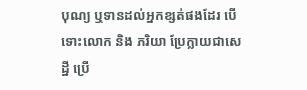បុណ្យ ឬទានដល់អ្នកខ្សត់ផងដែរ បើទោះលោក និង ភរិយា ប្រែក្លាយជាសេដ្ឋី ប្រើ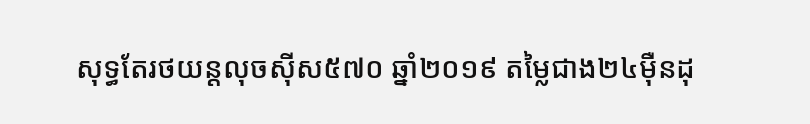សុទ្ធតែរថយន្តលុចសុីស៥៧០ ឆ្នាំ២០១៩ តម្លៃជាង២៤មុឺនដុ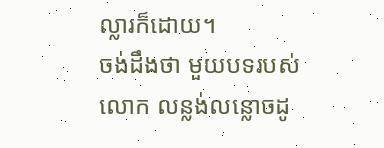ល្លារក៏ដោយ។
ចង់ដឹងថា មួយបទរបស់លោក លន្លង់លន្លោចដូ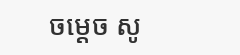ចម្ដេច សូ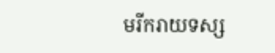មរីករាយទស្ស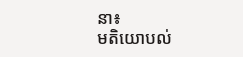នា៖
មតិយោបល់